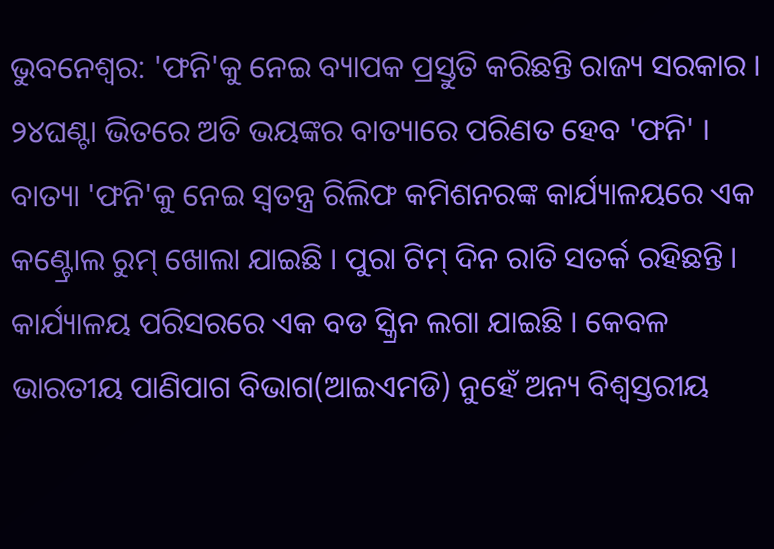ଭୁବନେଶ୍ବର: 'ଫନି'କୁ ନେଇ ବ୍ୟାପକ ପ୍ରସ୍ତୁତି କରିଛନ୍ତି ରାଜ୍ୟ ସରକାର । ୨୪ଘଣ୍ଟା ଭିତରେ ଅତି ଭୟଙ୍କର ବାତ୍ୟାରେ ପରିଣତ ହେବ 'ଫନି' । ବାତ୍ୟା 'ଫନି'କୁ ନେଇ ସ୍ବତନ୍ତ୍ର ରିଲିଫ କମିଶନରଙ୍କ କାର୍ଯ୍ୟାଳୟରେ ଏକ କଣ୍ଟ୍ରୋଲ ରୁମ୍ ଖୋଲା ଯାଇଛି । ପୁରା ଟିମ୍ ଦିନ ରାତି ସତର୍କ ରହିଛନ୍ତି । କାର୍ଯ୍ୟାଳୟ ପରିସରରେ ଏକ ବଡ ସ୍କ୍ରିନ ଲଗା ଯାଇଛି । କେବଳ ଭାରତୀୟ ପାଣିପାଗ ବିଭାଗ(ଆଇଏମଡି) ନୁହେଁ ଅନ୍ୟ ବିଶ୍ବସ୍ତରୀୟ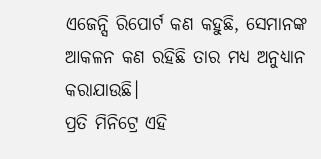ଏଜେନ୍ସି ରିପୋର୍ଟ କଣ କହୁଛି, ସେମାନଙ୍କ ଆକଳନ କଣ ରହିଛି ତାର ମଧ୍ୟ ଅନୁଧ୍ୟାନ କରାଯାଉଛି।
ପ୍ରତି ମିନିଟ୍ରେ ଏହି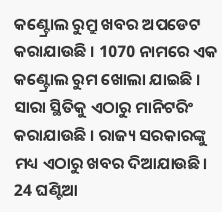କଣ୍ଟ୍ରୋଲ ରୁମ୍ରୁ ଖବର ଅପଡେଟ କରାଯାଉଛି । 1070 ନାମରେ ଏକ କଣ୍ଟ୍ରୋଲ ରୁମ ଖୋଲା ଯାଇଛି । ସାରା ସ୍ଥିତିକୁ ଏଠାରୁ ମାନିଟରିଂ କରାଯାଉଛି । ରାଜ୍ୟ ସରକାରଙ୍କୁ ମଧ୍ୟ ଏଠାରୁ ଖବର ଦିଆଯାଉଛି। 24 ଘଣ୍ଟିଆ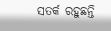ସତର୍କ ରହୁଛନ୍ତି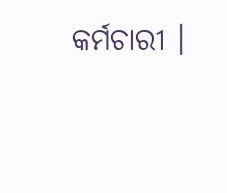କର୍ମଚାରୀ ।